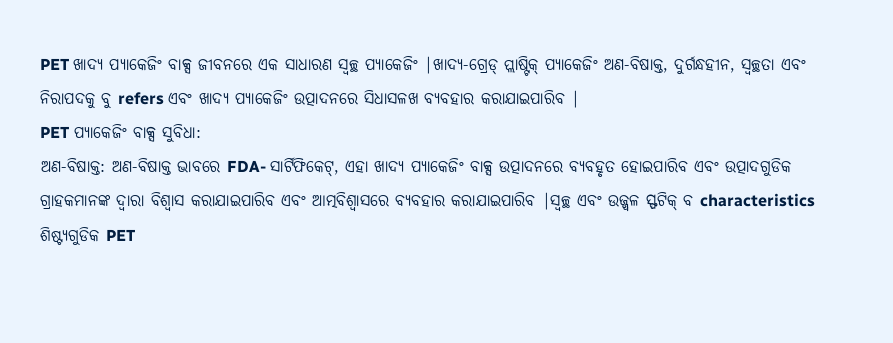PET ଖାଦ୍ୟ ପ୍ୟାକେଜିଂ ବାକ୍ସ ଜୀବନରେ ଏକ ସାଧାରଣ ସ୍ୱଚ୍ଛ ପ୍ୟାକେଜିଂ |ଖାଦ୍ୟ-ଗ୍ରେଡ୍ ପ୍ଲାଷ୍ଟିକ୍ ପ୍ୟାକେଜିଂ ଅଣ-ବିଷାକ୍ତ, ଦୁର୍ଗନ୍ଧହୀନ, ସ୍ୱଚ୍ଛତା ଏବଂ ନିରାପଦକୁ ବୁ refers ଏବଂ ଖାଦ୍ୟ ପ୍ୟାକେଜିଂ ଉତ୍ପାଦନରେ ସିଧାସଳଖ ବ୍ୟବହାର କରାଯାଇପାରିବ |
PET ପ୍ୟାକେଜିଂ ବାକ୍ସ ସୁବିଧା:
ଅଣ-ବିଷାକ୍ତ: ଅଣ-ବିଷାକ୍ତ ଭାବରେ FDA- ସାର୍ଟିଫିକେଟ୍, ଏହା ଖାଦ୍ୟ ପ୍ୟାକେଜିଂ ବାକ୍ସ ଉତ୍ପାଦନରେ ବ୍ୟବହୃତ ହୋଇପାରିବ ଏବଂ ଉତ୍ପାଦଗୁଡିକ ଗ୍ରାହକମାନଙ୍କ ଦ୍ୱାରା ବିଶ୍ୱାସ କରାଯାଇପାରିବ ଏବଂ ଆତ୍ମବିଶ୍ୱାସରେ ବ୍ୟବହାର କରାଯାଇପାରିବ |ସ୍ୱଚ୍ଛ ଏବଂ ଉଜ୍ଜ୍ୱଳ ସ୍ଫଟିକ୍ ବ characteristics ଶିଷ୍ଟ୍ୟଗୁଡିକ PET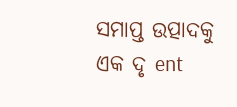ସମାପ୍ତ ଉତ୍ପାଦକୁ ଏକ ଦୃ ent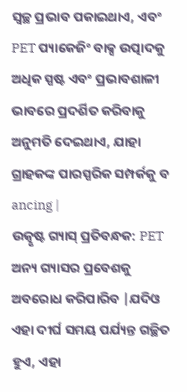ସ୍ୱଚ୍ଛ ପ୍ରଭାବ ପକାଇଥାଏ, ଏବଂ PET ପ୍ୟାକେଜିଂ ବାକ୍ସ ଉତ୍ପାଦକୁ ଅଧିକ ସ୍ପଷ୍ଟ ଏବଂ ପ୍ରଭାବଶାଳୀ ଭାବରେ ପ୍ରଦର୍ଶିତ କରିବାକୁ ଅନୁମତି ଦେଇଥାଏ, ଯାହା ଗ୍ରାହକଙ୍କ ପାରସ୍ପରିକ ସମ୍ପର୍କକୁ ବ ancing |
ଉତ୍କୃଷ୍ଟ ଗ୍ୟାସ୍ ପ୍ରତିବନ୍ଧକ: PET ଅନ୍ୟ ଗ୍ୟାସର ପ୍ରବେଶକୁ ଅବରୋଧ କରିପାରିବ |ଯଦିଓ ଏହା ଦୀର୍ଘ ସମୟ ପର୍ଯ୍ୟନ୍ତ ଗଚ୍ଛିତ ହୁଏ, ଏହା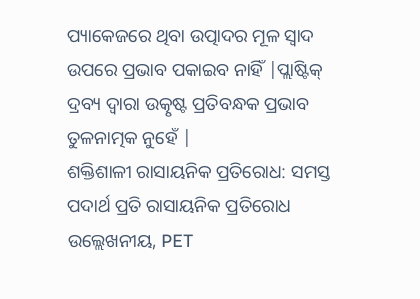ପ୍ୟାକେଜରେ ଥିବା ଉତ୍ପାଦର ମୂଳ ସ୍ୱାଦ ଉପରେ ପ୍ରଭାବ ପକାଇବ ନାହିଁ |ପ୍ଲାଷ୍ଟିକ୍ ଦ୍ରବ୍ୟ ଦ୍ୱାରା ଉତ୍କୃଷ୍ଟ ପ୍ରତିବନ୍ଧକ ପ୍ରଭାବ ତୁଳନାତ୍ମକ ନୁହେଁ |
ଶକ୍ତିଶାଳୀ ରାସାୟନିକ ପ୍ରତିରୋଧ: ସମସ୍ତ ପଦାର୍ଥ ପ୍ରତି ରାସାୟନିକ ପ୍ରତିରୋଧ ଉଲ୍ଲେଖନୀୟ, PET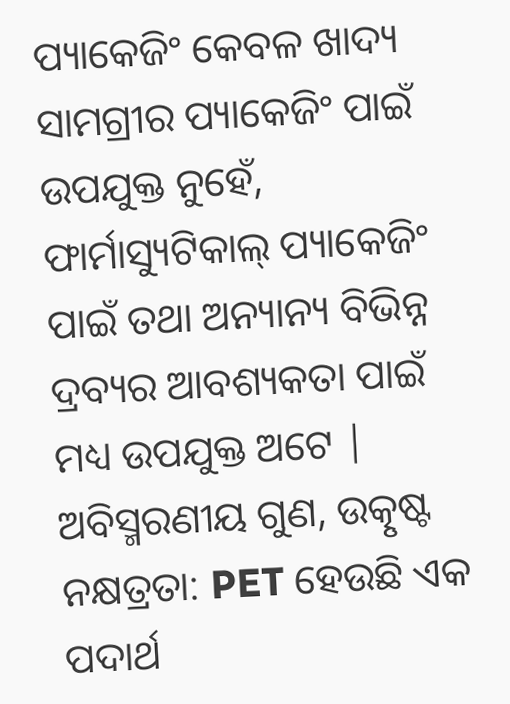ପ୍ୟାକେଜିଂ କେବଳ ଖାଦ୍ୟ ସାମଗ୍ରୀର ପ୍ୟାକେଜିଂ ପାଇଁ ଉପଯୁକ୍ତ ନୁହେଁ, ଫାର୍ମାସ୍ୟୁଟିକାଲ୍ ପ୍ୟାକେଜିଂ ପାଇଁ ତଥା ଅନ୍ୟାନ୍ୟ ବିଭିନ୍ନ ଦ୍ରବ୍ୟର ଆବଶ୍ୟକତା ପାଇଁ ମଧ୍ୟ ଉପଯୁକ୍ତ ଅଟେ |
ଅବିସ୍ମରଣୀୟ ଗୁଣ, ଉତ୍କୃଷ୍ଟ ନକ୍ଷତ୍ରତା: PET ହେଉଛି ଏକ ପଦାର୍ଥ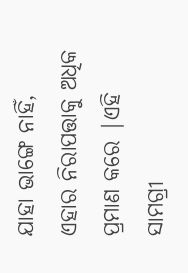ଯାହା ଭାଙ୍ଗେ ନାହିଁ, ଏହାର ନିରାପତ୍ତାକୁ ଅଧିକ ପ୍ରମାଣ କରେ |ଏହି ସାମଗ୍ରୀ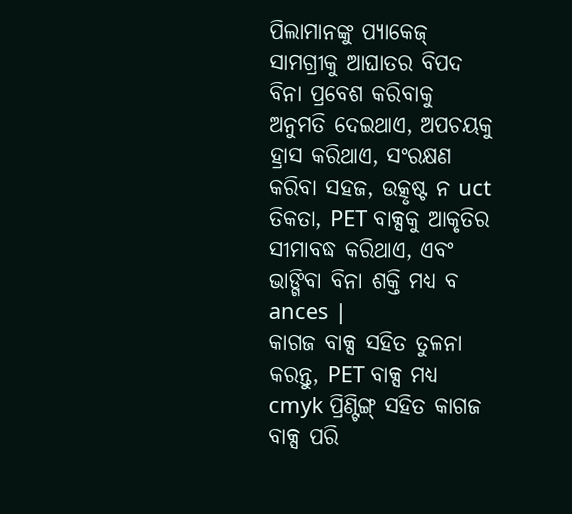ପିଲାମାନଙ୍କୁ ପ୍ୟାକେଜ୍ ସାମଗ୍ରୀକୁ ଆଘାତର ବିପଦ ବିନା ପ୍ରବେଶ କରିବାକୁ ଅନୁମତି ଦେଇଥାଏ, ଅପଚୟକୁ ହ୍ରାସ କରିଥାଏ, ସଂରକ୍ଷଣ କରିବା ସହଜ, ଉତ୍କୃଷ୍ଟ ନ uct ତିକତା, PET ବାକ୍ସକୁ ଆକୃତିର ସୀମାବଦ୍ଧ କରିଥାଏ, ଏବଂ ଭାଙ୍ଗିବା ବିନା ଶକ୍ତି ମଧ୍ୟ ବ ances |
କାଗଜ ବାକ୍ସ ସହିତ ତୁଳନା କରନ୍ତୁ, PET ବାକ୍ସ ମଧ୍ୟ cmyk ପ୍ରିଣ୍ଟିଙ୍ଗ୍ ସହିତ କାଗଜ ବାକ୍ସ ପରି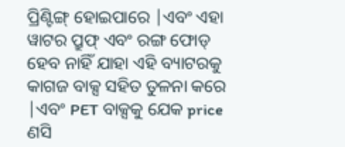ପ୍ରିଣ୍ଟିଙ୍ଗ୍ ହୋଇପାରେ |ଏବଂ ଏହା ୱାଟର ପ୍ରୁଫ୍ ଏବଂ ରଙ୍ଗ ଫୋଡ୍ ହେବ ନାହିଁ ଯାହା ଏହି ବ୍ୟାଟରକୁ କାଗଜ ବାକ୍ସ ସହିତ ତୁଳନା କରେ |ଏବଂ PET ବାକ୍ସକୁ ଯେକ price ଣସି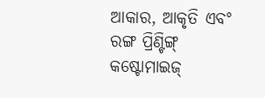ଆକାର, ଆକୃତି ଏବଂ ରଙ୍ଗ ପ୍ରିଣ୍ଟିଙ୍ଗ୍ କଷ୍ଟୋମାଇଜ୍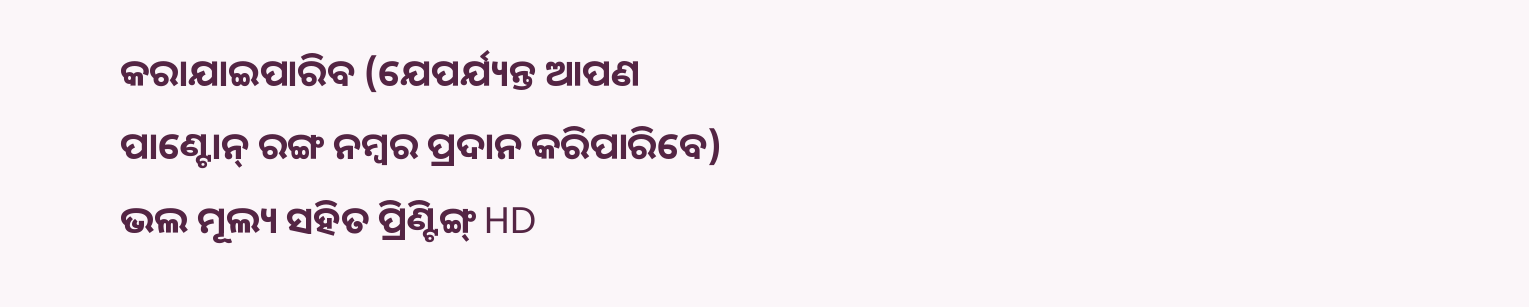କରାଯାଇପାରିବ (ଯେପର୍ଯ୍ୟନ୍ତ ଆପଣ ପାଣ୍ଟୋନ୍ ରଙ୍ଗ ନମ୍ବର ପ୍ରଦାନ କରିପାରିବେ) ଭଲ ମୂଲ୍ୟ ସହିତ ପ୍ରିଣ୍ଟିଙ୍ଗ୍ HD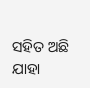ସହିତ ଅଛି ଯାହା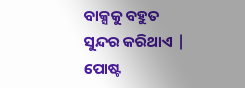ବାକ୍ସକୁ ବହୁତ ସୁନ୍ଦର କରିଥାଏ |
ପୋଷ୍ଟ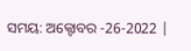ସମୟ: ଅକ୍ଟୋବର -26-2022 |